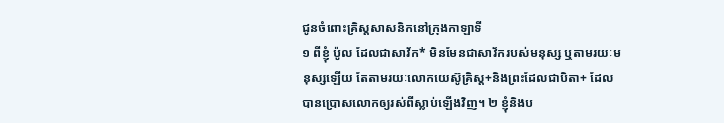ជូនចំពោះគ្រិស្តសាសនិកនៅក្រុងកាឡាទី
១ ពីខ្ញុំ ប៉ូល ដែលជាសាវ័ក* មិនមែនជាសាវ័ករបស់មនុស្ស ឬតាមរយៈមនុស្សឡើយ តែតាមរយៈលោកយេស៊ូគ្រិស្ត+និងព្រះដែលជាបិតា+ ដែលបានប្រោសលោកឲ្យរស់ពីស្លាប់ឡើងវិញ។ ២ ខ្ញុំនិងប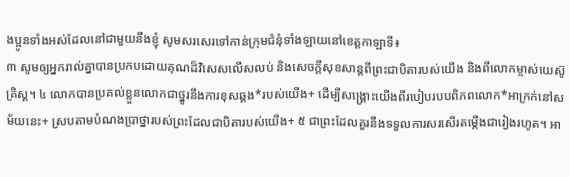ងប្អូនទាំងអស់ដែលនៅជាមួយនឹងខ្ញុំ សូមសរសេរទៅកាន់ក្រុមជំនុំទាំងឡាយនៅខេត្តកាឡាទី៖
៣ សូមឲ្យអ្នករាល់គ្នាបានប្រកបដោយគុណដ៏វិសេសលើសលប់ និងសេចក្ដីសុខសាន្តពីព្រះជាបិតារបស់យើង និងពីលោកម្ចាស់យេស៊ូគ្រិស្ត។ ៤ លោកបានប្រគល់ខ្លួនលោកជាថ្នូរនឹងការខុសឆ្គង*របស់យើង+ ដើម្បីសង្គ្រោះយើងពីរបៀបរបបពិភពលោក*អាក្រក់នៅសម័យនេះ+ ស្របតាមបំណងប្រាថ្នារបស់ព្រះដែលជាបិតារបស់យើង+ ៥ ជាព្រះដែលគួរនឹងទទួលការសរសើរតម្កើងជារៀងរហូត។ អា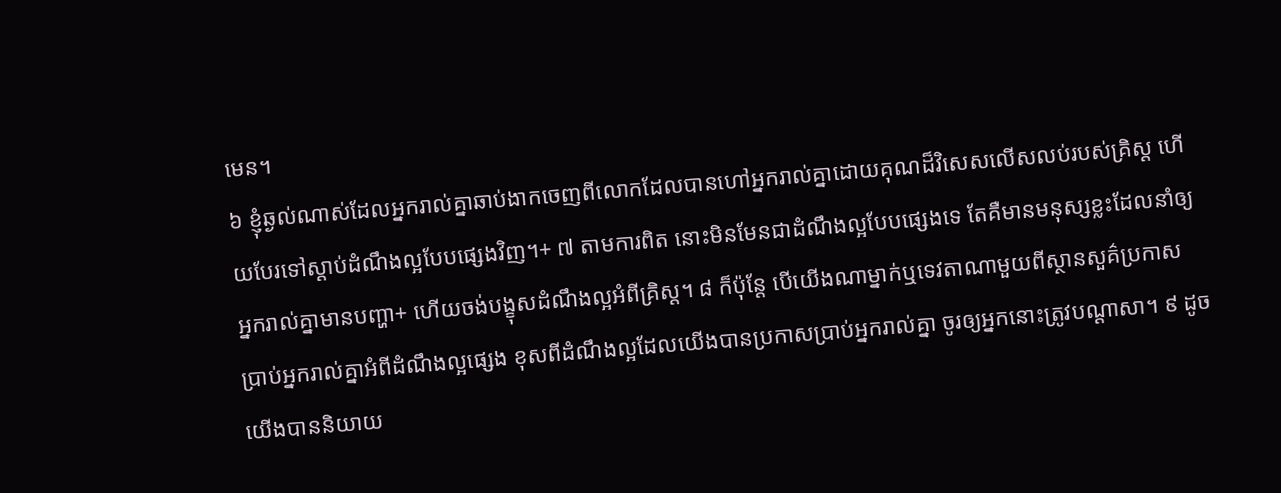មេន។
៦ ខ្ញុំឆ្ងល់ណាស់ដែលអ្នករាល់គ្នាឆាប់ងាកចេញពីលោកដែលបានហៅអ្នករាល់គ្នាដោយគុណដ៏វិសេសលើសលប់របស់គ្រិស្ត ហើយបែរទៅស្ដាប់ដំណឹងល្អបែបផ្សេងវិញ។+ ៧ តាមការពិត នោះមិនមែនជាដំណឹងល្អបែបផ្សេងទេ តែគឺមានមនុស្សខ្លះដែលនាំឲ្យអ្នករាល់គ្នាមានបញ្ហា+ ហើយចង់បង្ខុសដំណឹងល្អអំពីគ្រិស្ត។ ៨ ក៏ប៉ុន្តែ បើយើងណាម្នាក់ឬទេវតាណាមួយពីស្ថានសួគ៌ប្រកាសប្រាប់អ្នករាល់គ្នាអំពីដំណឹងល្អផ្សេង ខុសពីដំណឹងល្អដែលយើងបានប្រកាសប្រាប់អ្នករាល់គ្នា ចូរឲ្យអ្នកនោះត្រូវបណ្ដាសា។ ៩ ដូចយើងបាននិយាយ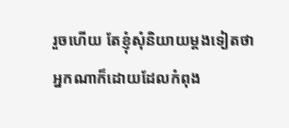រួចហើយ តែខ្ញុំសុំនិយាយម្ដងទៀតថា អ្នកណាក៏ដោយដែលកំពុង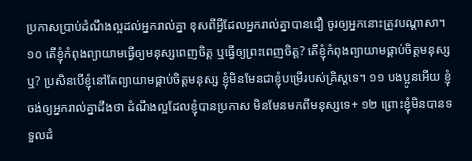ប្រកាសប្រាប់ដំណឹងល្អដល់អ្នករាល់គ្នា ខុសពីអ្វីដែលអ្នករាល់គ្នាបានជឿ ចូរឲ្យអ្នកនោះត្រូវបណ្ដាសា។
១០ តើខ្ញុំកំពុងព្យាយាមធ្វើឲ្យមនុស្សពេញចិត្ត ឬធ្វើឲ្យព្រះពេញចិត្ត? តើខ្ញុំកំពុងព្យាយាមផ្គាប់ចិត្តមនុស្សឬ? ប្រសិនបើខ្ញុំនៅតែព្យាយាមផ្គាប់ចិត្តមនុស្ស ខ្ញុំមិនមែនជាខ្ញុំបម្រើរបស់គ្រិស្តទេ។ ១១ បងប្អូនអើយ ខ្ញុំចង់ឲ្យអ្នករាល់គ្នាដឹងថា ដំណឹងល្អដែលខ្ញុំបានប្រកាស មិនមែនមកពីមនុស្សទេ+ ១២ ព្រោះខ្ញុំមិនបានទទួលដំ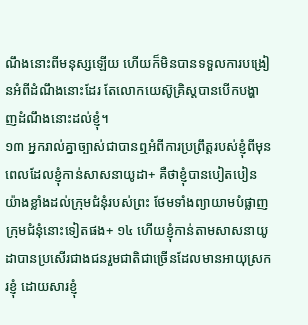ណឹងនោះពីមនុស្សឡើយ ហើយក៏មិនបានទទួលការបង្រៀនអំពីដំណឹងនោះដែរ តែលោកយេស៊ូគ្រិស្តបានបើកបង្ហាញដំណឹងនោះដល់ខ្ញុំ។
១៣ អ្នករាល់គ្នាច្បាស់ជាបានឮអំពីការប្រព្រឹត្តរបស់ខ្ញុំពីមុន ពេលដែលខ្ញុំកាន់សាសនាយូដា+ គឺថាខ្ញុំបានបៀតបៀនយ៉ាងខ្លាំងដល់ក្រុមជំនុំរបស់ព្រះ ថែមទាំងព្យាយាមបំផ្លាញក្រុមជំនុំនោះទៀតផង+ ១៤ ហើយខ្ញុំកាន់តាមសាសនាយូដាបានប្រសើរជាងជនរួមជាតិជាច្រើនដែលមានអាយុស្រករខ្ញុំ ដោយសារខ្ញុំ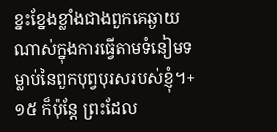ខ្នះខ្នែងខ្លាំងជាងពួកគេឆ្ងាយណាស់ក្នុងការធ្វើតាមទំនៀមទម្លាប់នៃពួកបុព្វបុរសរបស់ខ្ញុំ។+ ១៥ ក៏ប៉ុន្តែ ព្រះដែល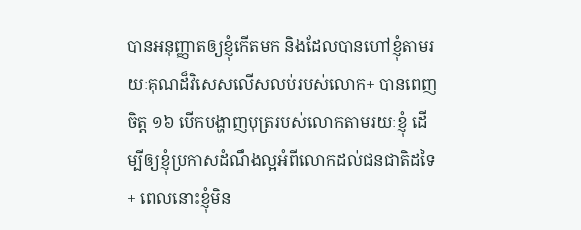បានអនុញ្ញាតឲ្យខ្ញុំកើតមក និងដែលបានហៅខ្ញុំតាមរយៈគុណដ៏វិសេសលើសលប់របស់លោក+ បានពេញចិត្ត ១៦ បើកបង្ហាញបុត្ររបស់លោកតាមរយៈខ្ញុំ ដើម្បីឲ្យខ្ញុំប្រកាសដំណឹងល្អអំពីលោកដល់ជនជាតិដទៃ+ ពេលនោះខ្ញុំមិន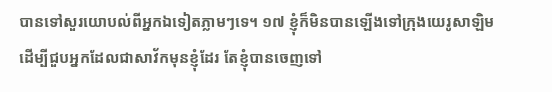បានទៅសួរយោបល់ពីអ្នកឯទៀតភ្លាមៗទេ។ ១៧ ខ្ញុំក៏មិនបានឡើងទៅក្រុងយេរូសាឡិមដើម្បីជួបអ្នកដែលជាសាវ័កមុនខ្ញុំដែរ តែខ្ញុំបានចេញទៅ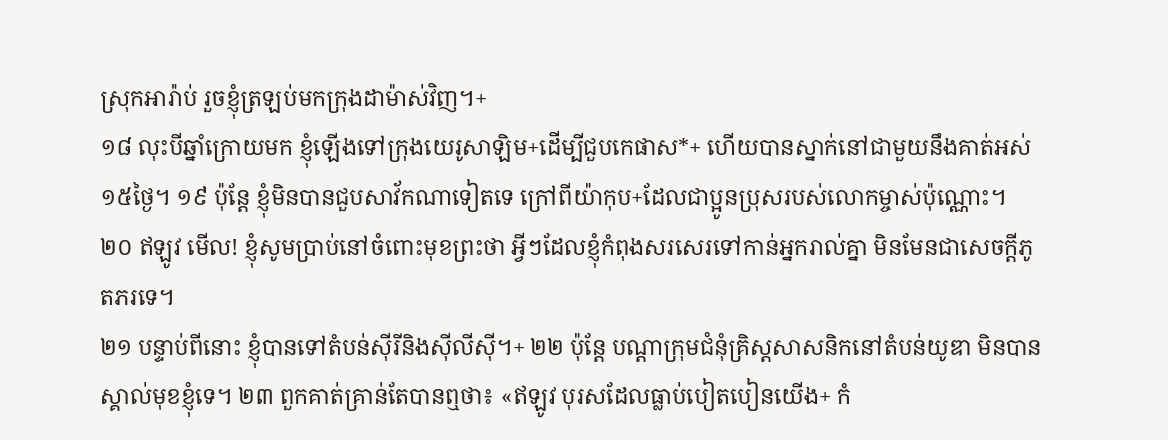ស្រុកអារ៉ាប់ រួចខ្ញុំត្រឡប់មកក្រុងដាម៉ាស់វិញ។+
១៨ លុះបីឆ្នាំក្រោយមក ខ្ញុំឡើងទៅក្រុងយេរូសាឡិម+ដើម្បីជួបកេផាស*+ ហើយបានស្នាក់នៅជាមួយនឹងគាត់អស់១៥ថ្ងៃ។ ១៩ ប៉ុន្តែ ខ្ញុំមិនបានជួបសាវ័កណាទៀតទេ ក្រៅពីយ៉ាកុប+ដែលជាប្អូនប្រុសរបស់លោកម្ចាស់ប៉ុណ្ណោះ។ ២០ ឥឡូវ មើល! ខ្ញុំសូមប្រាប់នៅចំពោះមុខព្រះថា អ្វីៗដែលខ្ញុំកំពុងសរសេរទៅកាន់អ្នករាល់គ្នា មិនមែនជាសេចក្ដីភូតភរទេ។
២១ បន្ទាប់ពីនោះ ខ្ញុំបានទៅតំបន់ស៊ីរីនិងស៊ីលីស៊ី។+ ២២ ប៉ុន្តែ បណ្ដាក្រុមជំនុំគ្រិស្តសាសនិកនៅតំបន់យូឌា មិនបានស្គាល់មុខខ្ញុំទេ។ ២៣ ពួកគាត់គ្រាន់តែបានឮថា៖ «ឥឡូវ បុរសដែលធ្លាប់បៀតបៀនយើង+ កំ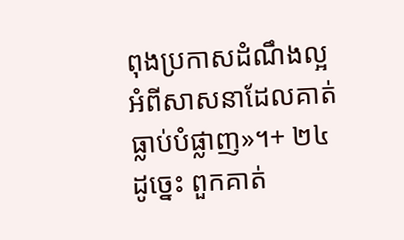ពុងប្រកាសដំណឹងល្អអំពីសាសនាដែលគាត់ធ្លាប់បំផ្លាញ»។+ ២៤ ដូច្នេះ ពួកគាត់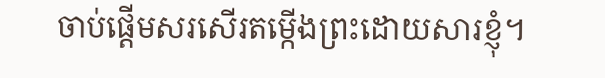ចាប់ផ្ដើមសរសើរតម្កើងព្រះដោយសារខ្ញុំ។